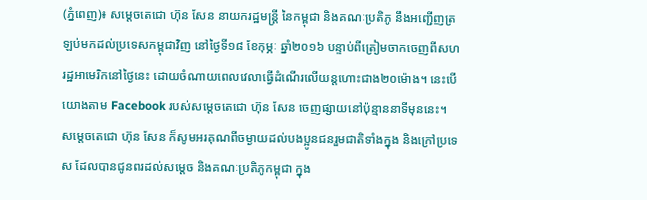(ភ្នំពេញ)៖ សម្តេចតេជោ ហ៊ុន សែន នាយករដ្ឋមន្រ្តី នៃកម្ពុជា និងគណៈប្រតិភូ នឹងអញ្ជើញត្រឡប់មកដល់ប្រទេសកម្ពុជាវិញ នៅថ្ងៃទី១៨ ខែកុម្ភៈ ឆ្នាំ២០១៦ បន្ទាប់ពីត្រៀមចាកចេញពីសហរដ្ឋអាមេរិកនៅថ្ងៃនេះ ដោយចំណាយពេលវេលាធ្វើដំណើរលើយន្តហោះជាង២០ម៉ោង។ នេះបើយោងតាម Facebook របស់សម្តេចតេជោ ហ៊ុន សែន ចេញផ្សាយនៅប៉ុន្មាននាទីមុននេះ។
សម្តេចតេជោ ហ៊ុន សែន ក៏សូមអរគុណពីចម្ងាយដល់បងប្អូនជនរួមជាតិទាំងក្នុង និងក្រៅប្រទេស ដែលបានជូនពរដល់សម្តេច និងគណៈប្រតិភូកម្ពុជា ក្នុង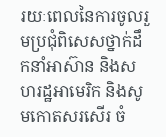រយៈពេលនៃការចូលរួមប្រជុំពិសេសថ្នាក់ដឹកនាំអាស៊ាន និងសហរដ្ឋអាមេរិក និងសូមកោតសរសើរ ចំ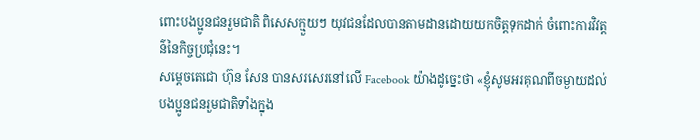ពោះបងប្អូនជនរួមជាតិ ពិសេសក្មួយៗ យុវជនដែលបានតាមដានដោយយកចិត្តទុកដាក់ ចំពោះការវិវត្តន៌នៃកិច្ចប្រជុំនេះ។
សម្តេចតេជោ ហ៊ុន សែន បានសរសេរនៅលើ Facebook យ៉ាងដូច្នេះថា «ខ្ញុំសូមអរគុណពីចម្ងាយដល់បងប្អូនជនរួមជាតិទាំងក្នុង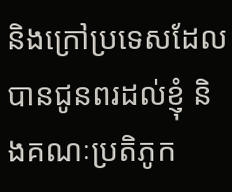និងក្រៅប្រទេសដែលបានជូនពរដល់ខ្ញុំ និងគណៈប្រតិភូក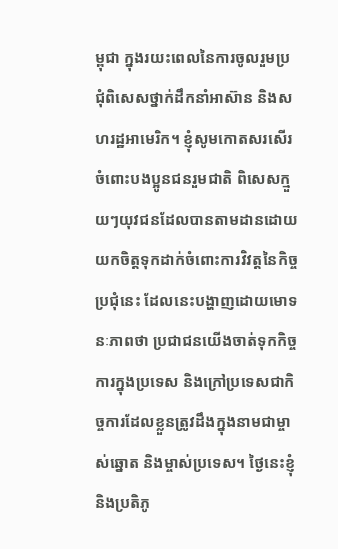ម្ពុជា ក្នុងរយះពេលនៃការចូលរួមប្រជុំពិសេសថ្នាក់ដឹកនាំអាស៊ាន និងសហរដ្ឋអាមេរិក។ ខ្ញុំសូមកោតសរសើរ ចំពោះបងប្អូនជនរួមជាតិ ពិសេសក្មួយៗយុវជនដែលបានតាមដានដោយយកចិត្តទុកដាក់ចំពោះការវិវត្តនៃកិច្ចប្រជុំនេះ ដែលនេះបង្ហាញដោយមោទនៈភាពថា ប្រជាជនយើងចាត់ទុកកិច្ចការក្នុងប្រទេស និងក្រៅប្រទេសជាកិច្ចការដែលខ្លួនត្រូវដឹងក្នុងនាមជាម្ចាស់ឆ្នោត និងម្ចាស់ប្រទេស។ ថ្ងៃនេះខ្ញុំ និងប្រតិភូ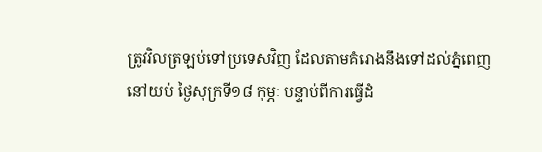ត្រូវវិលត្រឡប់ទៅប្រទេសវិញ ដែលតាមគំរោងនឹងទៅដល់ភ្នំពេញនៅយប់ ថ្ងៃសុក្រទី១៨ កុម្ភៈ បន្ទាប់ពីការធ្វើដំ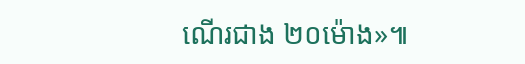ណើរជាង ២០ម៉ោង»៕